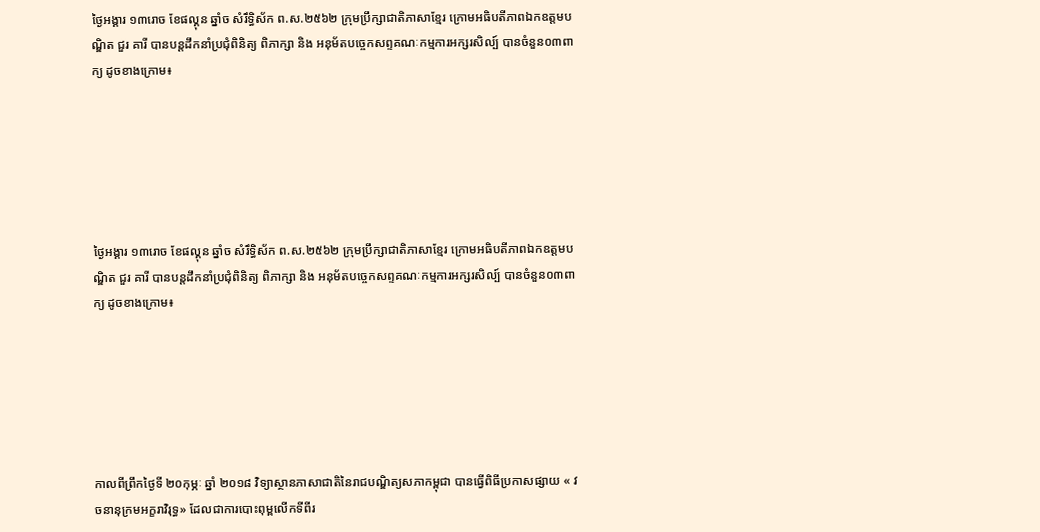ថ្ងៃអង្គារ ១៣រោច ខែផល្គុន ឆ្នាំច សំរឹទ្ធិស័ក ព.ស.២៥៦២ ក្រុមប្រឹក្សាជាតិភាសាខ្មែរ ក្រោមអធិបតីភាពឯកឧត្តមបណ្ឌិត ជួរ គារី បានបន្តដឹកនាំប្រជុំពិនិត្យ ពិភាក្សា និង អនុម័តបច្ចេកសព្ទគណៈកម្មការអក្សរសិល្ប៍ បានចំនួន០៣ពាក្យ ដូចខាងក្រោម៖






ថ្ងៃអង្គារ ១៣រោច ខែផល្គុន ឆ្នាំច សំរឹទ្ធិស័ក ព.ស.២៥៦២ ក្រុមប្រឹក្សាជាតិភាសាខ្មែរ ក្រោមអធិបតីភាពឯកឧត្តមបណ្ឌិត ជួរ គារី បានបន្តដឹកនាំប្រជុំពិនិត្យ ពិភាក្សា និង អនុម័តបច្ចេកសព្ទគណៈកម្មការអក្សរសិល្ប៍ បានចំនួន០៣ពាក្យ ដូចខាងក្រោម៖






កាលពីព្រឹកថ្ងៃទី ២០កុម្ភៈ ឆ្នាំ ២០១៨ វិទ្យាស្ថានភាសាជាតិនៃរាជបណ្ឌិត្យសភាកម្ពុជា បានធ្វើពិធីប្រកាសផ្សាយ « វចនានុក្រមអក្ខរាវិរុទ្ធ» ដែលជាការបោះពុម្ពលើកទីពីរ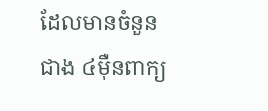ដែលមានចំនួនជាង ៤ម៉ឺនពាក្យ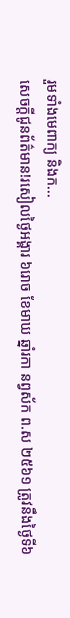រួមទាំងមេពាក្យ និងក...
សេចក្តីជូនព័ត៌មាន!រសៀលថ្ងៃអង្គារ ៦រោច ខែមាឃ ឆ្នាំរកា នព្វស័ក ព.ស ២៥៦១ ត្រូវនឹងថ្ងៃទី៦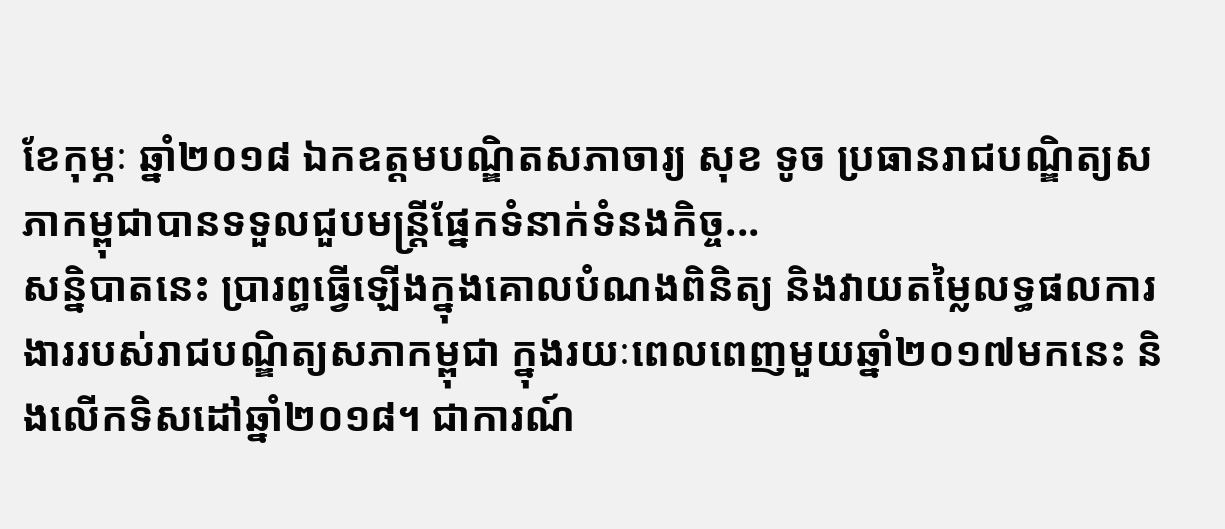ខែកុម្ភៈ ឆ្នាំ២០១៨ ឯកឧត្តមបណ្ឌិតសភាចារ្យ សុខ ទូច ប្រធានរាជបណ្ឌិត្យសភាកម្ពុជាបានទទួលជួបមន្ត្រីផ្នែកទំនាក់ទំនងកិច្ច...
សន្និបាតនេះ ប្រារព្ធធ្វើឡើងក្នុងគោលបំណងពិនិត្យ និងវាយតម្លៃលទ្ធផលការងាររបស់រាជបណ្ឌិត្យសភាកម្ពុជា ក្នុងរយៈពេលពេញមួយឆ្នាំ២០១៧មកនេះ និងលើកទិសដៅឆ្នាំ២០១៨។ ជាការណ៍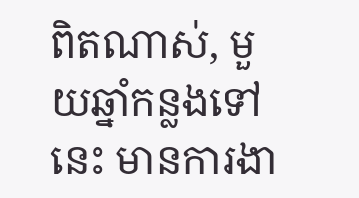ពិតណាស់, មួយឆ្នាំកន្លងទៅនេះ មានការងា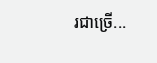រជាច្រើ...